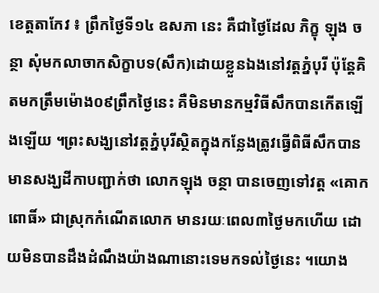ខេត្តតាកែវ ៖ ព្រឹកថ្ងៃទី១៤ ឧសភា នេះ គឺជាថ្ងៃដែល ភិក្ខុ ឡុង ចន្ថា សុំមកលាចាកសិក្ខាបទ(សឹក)ដោយខ្លួនឯងនៅវត្តភ្នំបុរី ប៉ុន្តែគិតមកត្រឹមម៉ោង០៩ព្រឹកថ្ងៃនេះ គឺមិនមានកម្មវិធីសឹកបានកើតឡើងឡើយ ។ព្រះសង្ឃនៅវត្តភ្នំបុរីស្ថិតក្នុងកន្លែងត្រូវធ្វើពិធីសឹកបានមានសង្ឃដីកាបញ្ជាក់ថា លោកឡុង ចន្ថា បានចេញទៅវត្ត «គោកពោធិ៍» ជាស្រុកកំណើតលោក មានរយៈពេល៣ថ្ងៃមកហើយ ដោយមិនបានដឹងដំណឹងយ៉ាងណានោះទេមកទល់ថ្ងៃនេះ ។យោង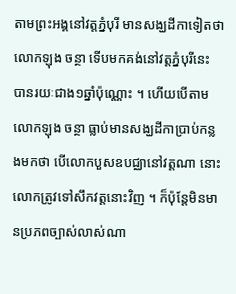តាមព្រះអង្គនៅវត្តភ្នំបុរី មានសង្ឃដីកាទៀតថា លោកឡុង ចន្ថា ទើបមកគង់នៅវត្តភ្នំបុរីនេះ បានរយៈជាង១ឆ្នាំប៉ុណ្ណោះ ។ ហើយបើតាមលោកឡុង ចន្ថា ធ្លាប់មានសង្ឃដីកាប្រាប់កន្លងមកថា បើលោកបួសឧបជ្ឈានៅវត្តណា នោះលោកត្រូវទៅសឹកវត្តនោះវិញ ។ ក៏ប៉ុន្តែមិនមានប្រភពច្បាស់លាស់ណា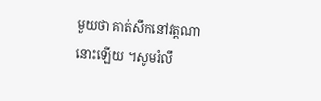មួយថា គាត់សឹកនៅវត្តណានោះឡើយ ។សូមរំលឹ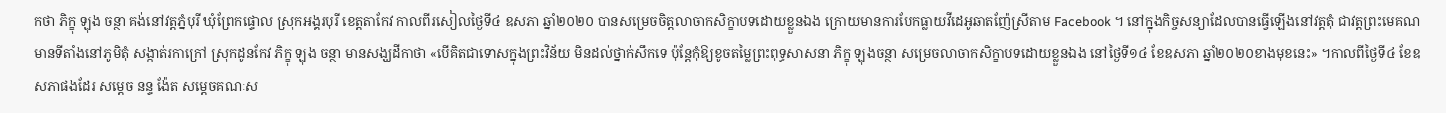កថា ភិក្ខុ ឡុង ចន្ថា គង់នៅវត្តភ្នំបុរី ឃុំព្រែកផ្ទោល ស្រុកអង្គរបុរី ខេត្តតាកែវ កាលពីរសៀលថ្ងៃទី៤ ឧសភា ឆ្នាំ២០២០ បានសម្រេចចិត្តលាចាកសិក្ខាបទដោយខ្លួនឯង ក្រោយមានការបែកធ្លាយវីដេអូឆាតញ៉ែស្រីតាម Facebook ។ នៅក្នុងកិច្ចសន្យាដែលបានធ្វើឡើងនៅវត្តតុំ ជាវត្តព្រះមេគណ មានទីតាំងនៅភូមិតុំ សង្កាត់រកាក្រៅ ស្រុកដូនកែវ ភិក្ខុ ឡុង ចន្ថា មានសង្ឃដីកាថា «បើគិតជាទោសក្នុងព្រះវិន័យ មិនដល់ថ្នាក់សឹកទេ ប៉ុន្តែកុំឱ្យខូចតម្លៃព្រះពុទ្ធសាសនា ភិក្ខុ ឡុងចន្ថា សម្រេចលាចាកសិក្ខាបទដោយខ្លួនឯង នៅថ្ងៃទី១៤ ខែឧសភា ឆ្នាំ២០២០ខាងមុខនេះ» ។កាលពីថ្ងៃទី៤ ខែឧសភាផងដែរ សម្តេច នន្ទ ង៉ែត សម្តេចគណៈស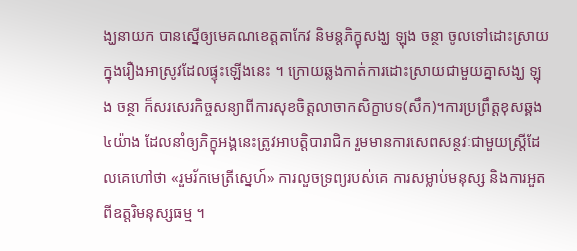ង្ឃនាយក បានស្នើឲ្យមេគណខេត្តតាកែវ និមន្តភិក្ខុសង្ឃ ឡុង ចន្ថា ចូលទៅដោះស្រាយក្នុងរឿងអាស្រូវដែលផ្ទុះឡើងនេះ ។ ក្រោយឆ្លងកាត់ការដោះស្រាយជាមួយគ្នាសង្ឃ ឡុង ចន្ថា ក៏សរសេរកិច្ចសន្យាពីការសុខចិត្តលាចាកសិក្ខាបទ(សឹក)។ការប្រព្រឹត្តខុសឆ្គង៤យ៉ាង ដែលនាំឲ្យភិក្ខុអង្គនេះត្រូវអាបត្តិបារាជិក រួមមានការសេពសន្ថវៈជាមួយស្ត្រីដែលគេហៅថា «រួមរ័កមេត្រីស្នេហ៍» ការលួចទ្រព្យរបស់គេ ការសម្លាប់មនុស្ស និងការអួតពីឧត្តរិមនុស្សធម្ម ។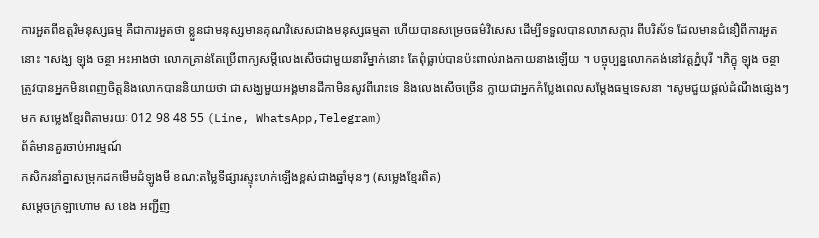ការអួតពីឧត្តរិមនុស្សធម្ម គឺជាការអួតថា ខ្លួនជាមនុស្សមានគុណវិសេសជាងមនុស្សធម្មតា ហើយបានសម្រេចធម៌វិសេស ដើម្បីទទួលបានលាភសក្ការ ពីបរិស័ទ ដែលមានជំនឿពីការអួតនោះ ។សង្ឃ ឡុង ចន្ថា អះអាងថា លោកគ្រាន់តែប្រើពាក្យសម្តីលេងសើចជាមួយនារីម្នាក់នោះ តែពុំធ្លាប់បានប៉ះពាល់រាងកាយនាងឡើយ ។ បច្ចុប្បន្នលោកគង់នៅវត្តភ្នំបុរី ។ភិក្ខុ ឡុង ចន្ថា ត្រូវបានអ្នកមិនពេញចិត្តនិងលោកបាននិយាយថា ជាសង្ឃមួយអង្គមានដីកាមិនសូវពីរោះទេ និងលេងសើចច្រើន ក្លាយជាអ្នកកំប្លែងពេលសម្តែងធម្មទេសនា ។សូមជួយផ្តល់ដំណឹងផ្សេងៗមក សម្លេងខ្មែរពិតាមរយៈ 012 98 48 55 (Line, WhatsApp,Telegram)
ព័ត៌មានគួរចាប់អារម្មណ៍
កសិករនាំគ្នាសម្រុកដកមើមដំឡូងមី ខណ:តម្លៃទីផ្សារស្ទុះហក់ឡើងខ្ពស់ជាងឆ្នាំមុនៗ (សម្លេងខ្មែរពិត)
សម្តេចក្រឡាហោម ស ខេង អញ្ជីញ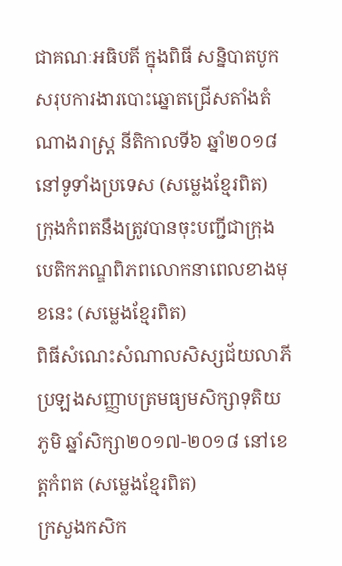ជាគណៈអធិបតី ក្នុងពិធី សន្និបាតបូកសរុបការងារបោះឆ្នោតជ្រើសតាំងតំណាងរាស្ត្រ នីតិកាលទី៦ ឆ្នាំ២០១៨ នៅទូទាំងប្រទេស (សម្លេងខ្មែរពិត)
ក្រុងកំពតនឹងត្រូវបានចុះបញ្ជីជាក្រុងបេតិកភណ្ឌពិភពលោកនាពេលខាងមុខនេះ (សម្លេងខ្មែរពិត)
ពិធីសំណេះសំណាលសិស្សជ័យលាភីប្រឡងសញ្ញាបត្រមធ្យមសិក្សាទុតិយភូមិ ឆ្នាំសិក្សា២០១៧-២០១៨ នៅខេត្តកំពត (សម្លេងខ្មែរពិត)
ក្រសួងកសិក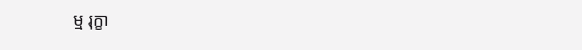ម្ម រុក្ខា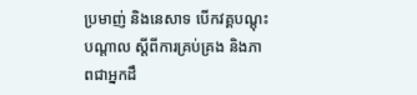ប្រមាញ់ និងនេសាទ បើកវគ្គបណ្តុះបណ្តាល ស្តីពីការគ្រប់គ្រង និងភាពជាអ្នកដឹ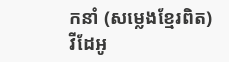កនាំ (សម្លេងខ្មែរពិត)
វីដែអូ